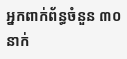អ្នកពាក់ព័ន្ធចំនួន ៣០នាក់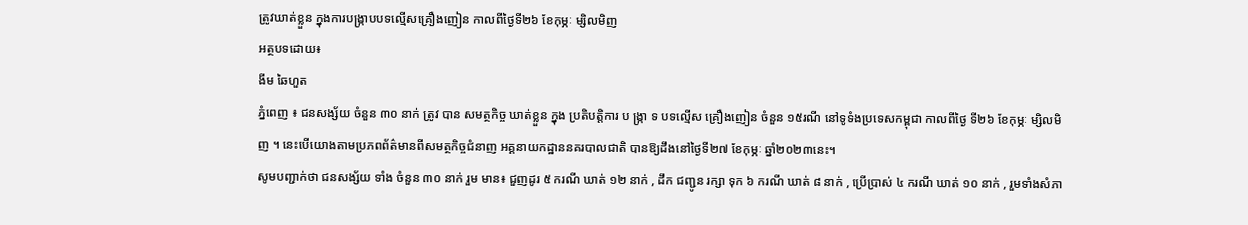ត្រូវឃាត់ខ្លួន ក្នុងការបង្រ្កាបបទល្មើសគ្រឿងញៀន កាលពីថ្ងៃទី២៦ ខែកុម្ភៈ ម្សិលមិញ
អត្ថបទដោយ៖
ងីម ឆៃហួត
ភ្នំពេញ ៖ ជនសង្ស័យ ចំនួន ៣០ នាក់ ត្រូវ បាន សមត្ថកិច្ច ឃាត់ខ្លួន ក្នុង ប្រតិបត្តិការ ប ង្ក្រា ទ បទល្មើស គ្រឿងញៀន ចំនួន ១៥រណី នៅទូទំងប្រទេសកម្ពុជា កាលពីថ្ងៃ ទី២៦ ខែកុម្ភៈ ម្សិលមិញ ។ នេះបើយោងតាមប្រភពព័ត៌មានពីសមត្ថកិច្ចជំនាញ អគ្គនាយកដ្ឋាននគរបាលជាតិ បានឱ្យដឹងនៅថ្ងៃទី២៧ ខែកុម្ភៈ ឆ្នាំ២០២៣នេះ។
សូមបញ្ជាក់ថា ជនសង្ស័យ ទាំង ចំនួន ៣០ នាក់ រួម មាន៖ ជួញដូរ ៥ ករណី ឃាត់ ១២ នាក់ , ដឹក ជញ្ជូន រក្សា ទុក ៦ ករណី ឃាត់ ៨ នាក់ , ប្រើប្រាស់ ៤ ករណី ឃាត់ ១០ នាក់ , រួមទាំងសំភា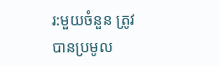រ:មួយចំនួន ត្រូវបានប្រមូល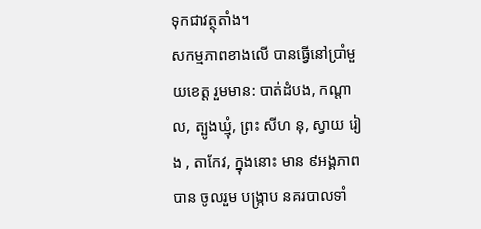ទុកជាវត្ថុតាំង។
សកម្មភាពខាងលើ បានធ្វើនៅប្រាំមួយខេត្ត រួមមាន: បាត់ដំបង, កណ្តាល, ត្បូងឃ្មុំ, ព្រះ សីហ នុ, ស្វាយ រៀង , តាកែវ, ក្នុងនោះ មាន ៩អង្គភាព បាន ចូលរួម បង្ក្រាប នគរបាលទាំ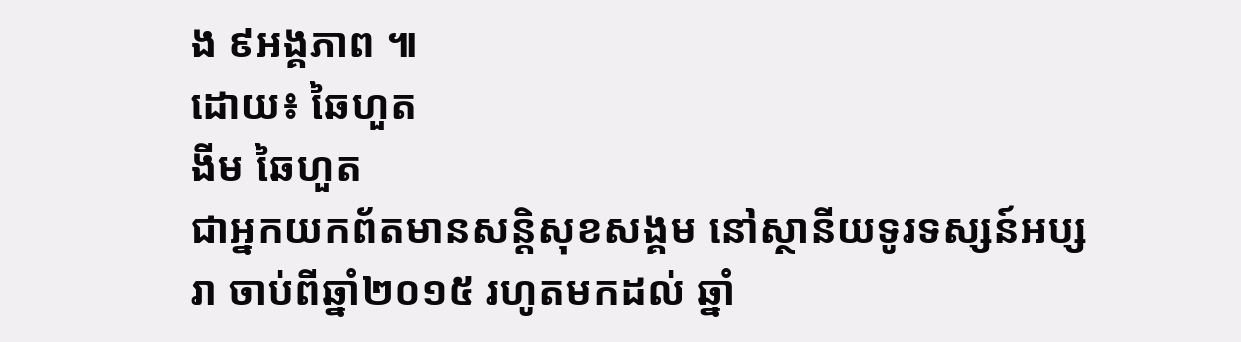ង ៩អង្គភាព ៕
ដោយ៖ ឆៃហួត
ងីម ឆៃហួត
ជាអ្នកយកព័តមានសន្តិសុខសង្គម នៅស្ថានីយទូរទស្សន៍អប្សរា ចាប់ពីឆ្នាំ២០១៥ រហូតមកដល់ ឆ្នាំ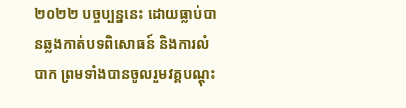២០២២ បច្ចប្បន្ននេះ ដោយធ្លាប់បានឆ្លងកាត់បទពិសោធន៍ និងការលំបាក ព្រមទាំងបានចូលរួមវគ្គបណ្ដុះ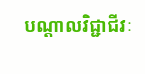បណ្ដាលវិជ្ជាជីវៈ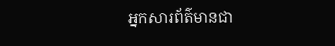អ្នកសារព័ត៌មានជា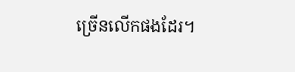ច្រើនលើកផងដែរ។